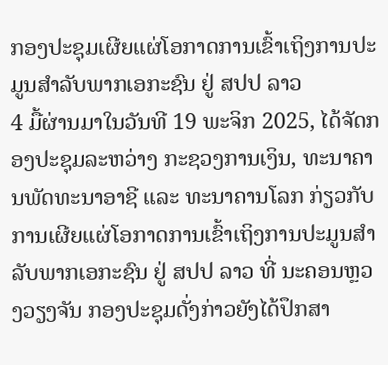ກອງປະຊຸມເຜີຍແຜ່ໂອກາດການເຂົ້າເຖິງການປະມູນສໍາລັບພາກເອກະຊົນ ຢູ່ ສປປ ລາວ
4 ມື້ຜ່ານມາໃນວັນທີ 19 ພະຈິກ 2025, ໄດ້ຈັດກອງປະຊຸມລະຫວ່າງ ກະຊວງການເງິນ, ທະນາຄານພັດທະນາອາຊີ ແລະ ທະນາຄານໂລກ ກ່ຽວກັບການເຜີຍແຜ່ໂອກາດການເຂົ້າເຖິງການປະມູນສໍາລັບພາກເອກະຊົນ ຢູ່ ສປປ ລາວ ທີ່ ນະຄອນຫຼວງວຽງຈັນ ກອງປະຊຸມດັ່ງກ່າວຍັງໄດ້ປຶກສາ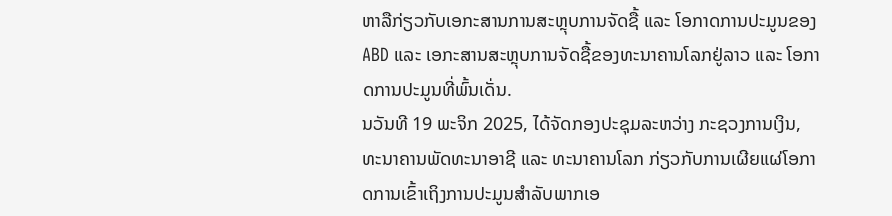ຫາລືກ່ຽວກັບເອກະສານການສະຫຼຸບການຈັດຊື້ ແລະ ໂອກາດການປະມູນຂອງ ABD ແລະ ເອກະສານສະຫຼຸບການຈັດຊື້ຂອງທະນາຄານໂລກຢູ່ລາວ ແລະ ໂອກາດການປະມູນທີ່ພົ້ນເດັ່ນ.
ນວັນທີ 19 ພະຈິກ 2025, ໄດ້ຈັດກອງປະຊຸມລະຫວ່າງ ກະຊວງການເງິນ, ທະນາຄານພັດທະນາອາຊີ ແລະ ທະນາຄານໂລກ ກ່ຽວກັບການເຜີຍແຜ່ໂອກາດການເຂົ້າເຖິງການປະມູນສໍາລັບພາກເອ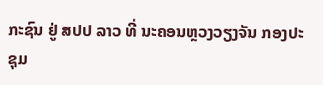ກະຊົນ ຢູ່ ສປປ ລາວ ທີ່ ນະຄອນຫຼວງວຽງຈັນ ກອງປະຊຸມ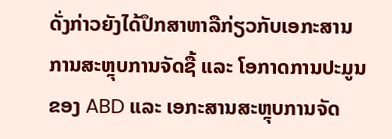ດັ່ງກ່າວຍັງໄດ້ປຶກສາຫາລືກ່ຽວກັບເອກະສານການສະຫຼຸບການຈັດຊື້ ແລະ ໂອກາດການປະມູນຂອງ ABD ແລະ ເອກະສານສະຫຼຸບການຈັດ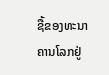ຊື້ຂອງທະນາຄານໂລກຢູ່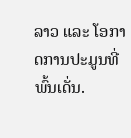ລາວ ແລະ ໂອກາດການປະມູນທີ່ພົ້ນເດັ່ນ.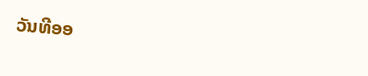ວັນທີອອ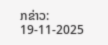ກຂ່າວ: 19-11-2025